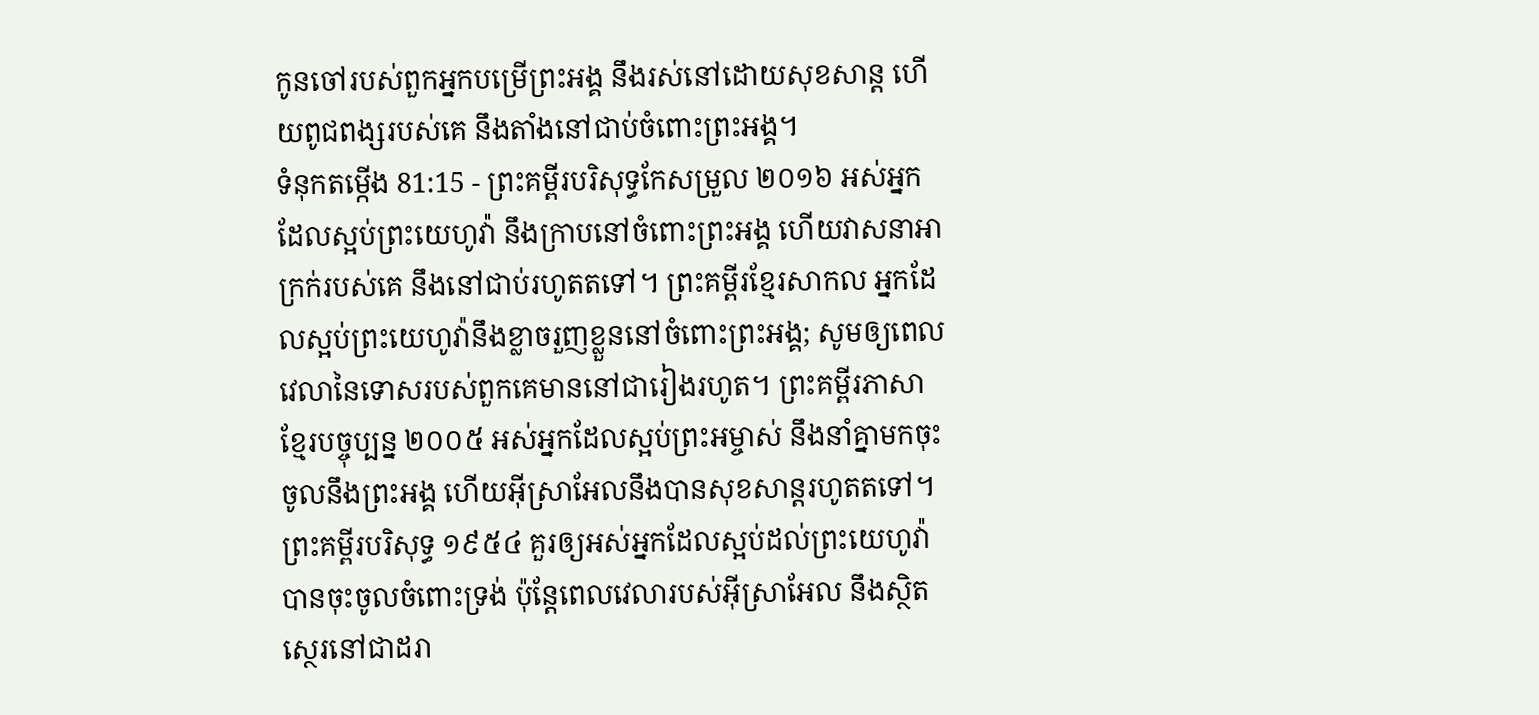កូនចៅរបស់ពួកអ្នកបម្រើព្រះអង្គ នឹងរស់នៅដោយសុខសាន្ត ហើយពូជពង្សរបស់គេ នឹងតាំងនៅជាប់ចំពោះព្រះអង្គ។
ទំនុកតម្កើង 81:15 - ព្រះគម្ពីរបរិសុទ្ធកែសម្រួល ២០១៦ អស់អ្នកដែលស្អប់ព្រះយេហូវ៉ា នឹងក្រាបនៅចំពោះព្រះអង្គ ហើយវាសនាអាក្រក់របស់គេ នឹងនៅជាប់រហូតតទៅ។ ព្រះគម្ពីរខ្មែរសាកល អ្នកដែលស្អប់ព្រះយេហូវ៉ានឹងខ្លាចរួញខ្លួននៅចំពោះព្រះអង្គ; សូមឲ្យពេលវេលានៃទោសរបស់ពួកគេមាននៅជារៀងរហូត។ ព្រះគម្ពីរភាសាខ្មែរបច្ចុប្បន្ន ២០០៥ អស់អ្នកដែលស្អប់ព្រះអម្ចាស់ នឹងនាំគ្នាមកចុះចូលនឹងព្រះអង្គ ហើយអ៊ីស្រាអែលនឹងបានសុខសាន្តរហូតតទៅ។ ព្រះគម្ពីរបរិសុទ្ធ ១៩៥៤ គួរឲ្យអស់អ្នកដែលស្អប់ដល់ព្រះយេហូវ៉ា បានចុះចូលចំពោះទ្រង់ ប៉ុន្តែពេលវេលារបស់អ៊ីស្រាអែល នឹងស្ថិតស្ថេរនៅជាដរា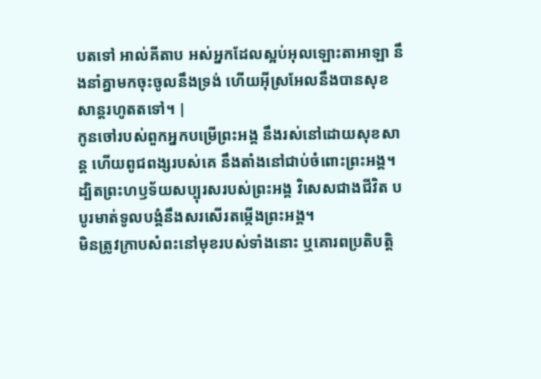បតទៅ អាល់គីតាប អស់អ្នកដែលស្អប់អុលឡោះតាអាឡា នឹងនាំគ្នាមកចុះចូលនឹងទ្រង់ ហើយអ៊ីស្រអែលនឹងបានសុខសាន្តរហូតតទៅ។ |
កូនចៅរបស់ពួកអ្នកបម្រើព្រះអង្គ នឹងរស់នៅដោយសុខសាន្ត ហើយពូជពង្សរបស់គេ នឹងតាំងនៅជាប់ចំពោះព្រះអង្គ។
ដ្បិតព្រះហឫទ័យសប្បុរសរបស់ព្រះអង្គ វិសេសជាងជីវិត បបូរមាត់ទូលបង្គំនឹងសរសើរតម្កើងព្រះអង្គ។
មិនត្រូវក្រាបសំពះនៅមុខរបស់ទាំងនោះ ឬគោរពប្រតិបត្តិ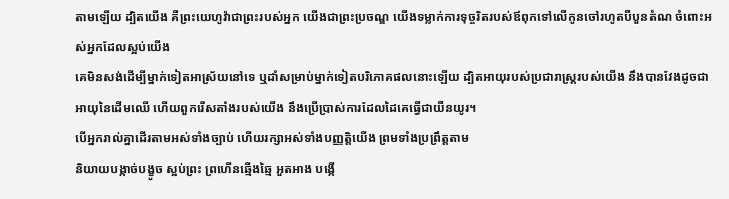តាមឡើយ ដ្បិតយើង គឺព្រះយេហូវ៉ាជាព្រះរបស់អ្នក យើងជាព្រះប្រចណ្ឌ យើងទម្លាក់ការទុច្ចរិតរបស់ឪពុកទៅលើកូនចៅរហូតបីបួនតំណ ចំពោះអស់អ្នកដែលស្អប់យើង
គេមិនសង់ដើម្បីម្នាក់ទៀតអាស្រ័យនៅទេ ឬដាំសម្រាប់ម្នាក់ទៀតបរិភោគផលនោះឡើយ ដ្បិតអាយុរបស់ប្រជារាស្ត្ររបស់យើង នឹងបានវែងដូចជាអាយុនៃដើមឈើ ហើយពួករើសតាំងរបស់យើង នឹងប្រើប្រាស់ការដែលដៃគេធ្វើជាយឺនយូរ។
បើអ្នករាល់គ្នាដើរតាមអស់ទាំងច្បាប់ ហើយរក្សាអស់ទាំងបញ្ញត្តិយើង ព្រមទាំងប្រព្រឹត្តតាម
និយាយបង្កាច់បង្ខូច ស្អប់ព្រះ ព្រហើនឆ្មើងឆ្មៃ អួតអាង បង្កើ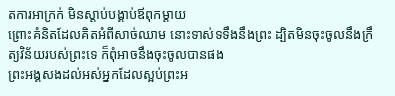តការអាក្រក់ មិនស្តាប់បង្គាប់ឪពុកម្តាយ
ព្រោះគំនិតដែលគិតអំពីសាច់ឈាម នោះទាស់ទទឹងនឹងព្រះ ដ្បិតមិនចុះចូលនឹងក្រឹត្យវិន័យរបស់ព្រះទេ ក៏ពុំអាចនឹងចុះចូលបានផង
ព្រះអង្គសងដល់អស់អ្នកដែលស្អប់ព្រះអ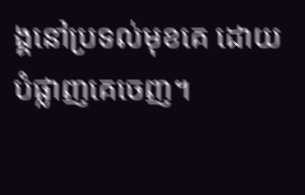ង្គនៅប្រទល់មុខគេ ដោយបំផ្លាញគេចេញ។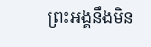ព្រះអង្គនឹងមិន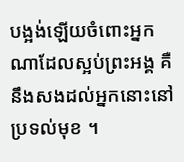បង្អង់ឡើយចំពោះអ្នកណាដែលស្អប់ព្រះអង្គ គឺនឹងសងដល់អ្នកនោះនៅប្រទល់មុខ ។